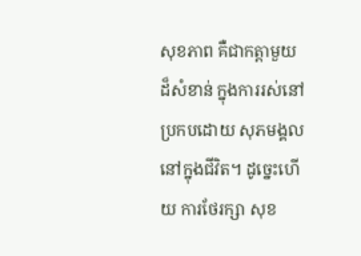សុខភាព គឺជាកត្តាមួយ ដ៏សំខាន់ ក្នុងការរស់នៅ ប្រកបដោយ សុភមង្គល នៅក្នុងជីវិត។ ដូច្នេះហើយ ការថែរក្សា សុខ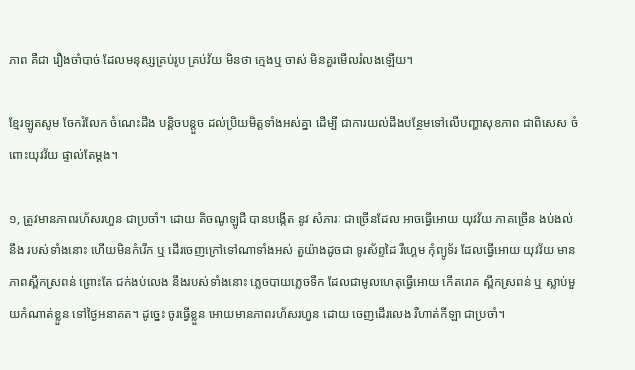ភាព គឺជា រឿងចាំបាច់ ដែលមនុស្សគ្រប់រូប គ្រប់វ័យ មិនថា ក្មេងឬ ចាស់ មិនគួរមើលរំលងឡើយ។

ខ្មែរឡូតសូម ចែករំលែក ចំណេះដឹង បន្តិចបន្តួច ដល់ប្រិយមិត្តទាំងអស់គ្នា ដើម្បី ជាការយល់ដឹងបន្ថែមទៅលើបញ្ហាសុខភាព ជាពិសេស ចំពោះយុវវ័យ ផ្ទាល់តែម្ដង។

១, ត្រូវមានភាពរហ័សរហួន ជាប្រចាំ។ ដោយ តិចណូឡូជី បានបង្កើត នូវ សំភារៈ ជាច្រើនដែល អាចធ្វើអោយ យុវវ័យ ភាគច្រើន ងប់ងល់នឹង របស់ទាំងនោះ ហើយមិនកំរើក ឬ ដើរចេញក្រៅទៅណាទាំងអស់ តួយ៉ាងដូចជា ទូរស័ព្ទដៃ រឺហ្គេម កុំព្យូទ័រ ដែលធ្វើអោយ យុវវ័យ មានភាពស្ពឹកស្រពន់ ព្រោះតែ ជក់ងប់លេង នឹងរបស់ទាំងនោះ ភ្លេចបាយភ្លេចទឹក ដែលជាមូលហេតុធ្វើអោយ កើតរោគ ស្ពឹកស្រពន់ ឬ ស្លាប់មួយកំណាត់ខ្លួន ទៅថ្ងៃអនាគត។ ដូច្នេះ ចូរធ្វើខ្លួន អោយមានភាពរហ័សរហួន ដោយ ចេញដើរលេង រឺហាត់កីឡា ជាប្រចាំ។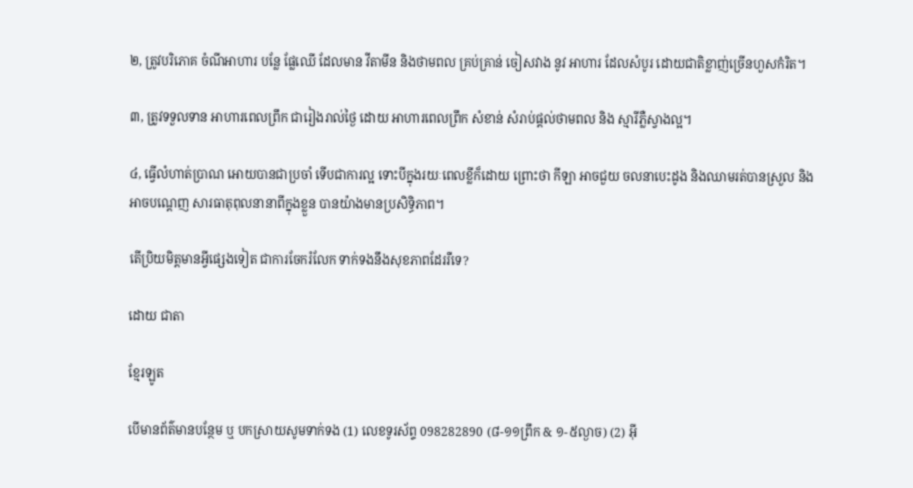២, ត្រូវបរិភោគ ចំណីអាហារ បន្លែ ផ្លែឈើ ដែលមាន វីតាមីន និងថាមពល គ្រប់គ្រាន់ ចៀសវាង នូវ អាហារ ដែលសំបូរ ដោយជាតិខ្លាញ់ច្រើនហួសកំរិត។

៣, ត្រូវទទួលទាន អាហារពេលព្រឹក ជារៀងរាល់ថ្ងៃ ដោយ អាហារពេលព្រឹក សំខាន់ សំរាប់ផ្ដល់ថាមពល និង ស្មារីភ្លឺស្វាងល្អ។

៤, ធ្វើលំហាត់ប្រាណ អោយបានជាប្រចាំ ទើបជាការល្អ ទោះបីក្នុងរយៈពេលខ្លីក៏ដោយ ព្រោះថា កីឡា អាចជួយ ចលនាបេះដូង និងឈាមរត់បានស្រួល និង អាចបណ្ដេញ សារធាតុពុលនានាពីក្នុងខ្លួន បានយ៉ាងមានប្រសិទ្ធិភាព។

តើប្រិយមិត្តមានអ្វីផ្សេងទៀត ជាការចែករំលែក ទាក់ទងនឹងសុខភាពដែររឺទេ?

ដោយ ជាតា

ខ្មែរឡូត

បើមានព័ត៌មានបន្ថែម ឬ បកស្រាយសូមទាក់ទង (1) លេខទូរស័ព្ទ 098282890 (៨-១១ព្រឹក & ១-៥ល្ងាច) (2) អ៊ី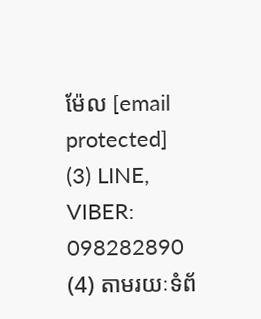ម៉ែល [email protected] (3) LINE, VIBER: 098282890 (4) តាមរយៈទំព័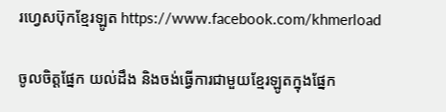រហ្វេសប៊ុកខ្មែរឡូត https://www.facebook.com/khmerload

ចូលចិត្តផ្នែក យល់ដឹង និងចង់ធ្វើការជាមួយខ្មែរឡូតក្នុងផ្នែក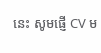នេះ សូមផ្ញើ CV ម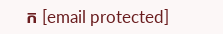ក [email protected]